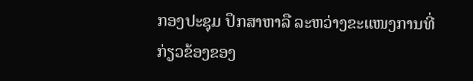ກອງປະຊຸມ ປຶກສາຫາລື ລະຫວ່າງຂະແໜງການທີ່ກ່ຽວຂ້ອງຂອງ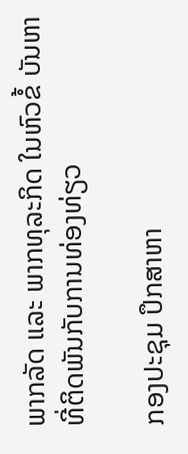ພາກລັດ ແລະ ພາກທຸລະກິດ ໃນຫົວຂໍ້ ບັນຫາທີ່ຕິດພັນກັບການທ່ອງທ່ຽວ

ກອງປະຊຸມ ປຶກສາຫາ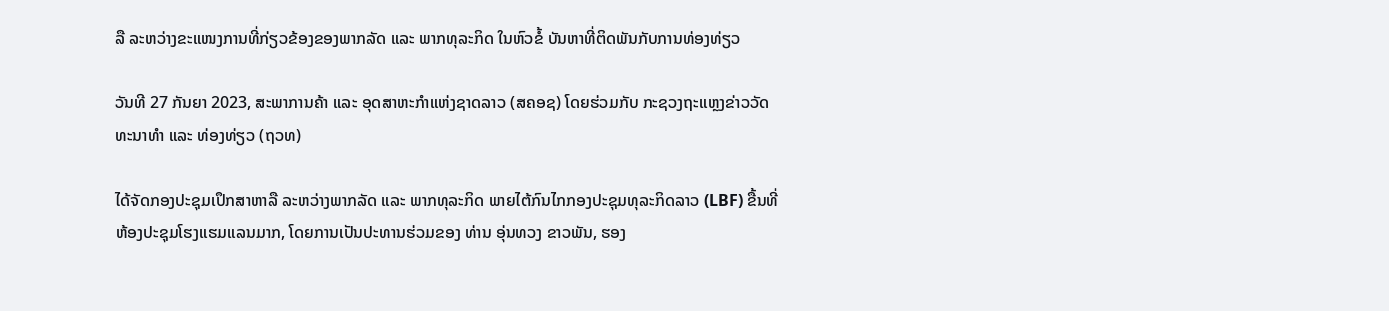ລື ລະຫວ່າງຂະແໜງການທີ່ກ່ຽວຂ້ອງຂອງພາກລັດ ແລະ ພາກທຸລະກິດ ໃນຫົວຂໍ້ ບັນຫາທີ່ຕິດພັນກັບການທ່ອງທ່ຽວ

ວັນທີ 27 ກັນຍາ 2023, ສະພາການຄ້າ ແລະ ອຸດສາຫະກໍາແຫ່ງຊາດລາວ (ສຄອຊ) ໂດຍຮ່ວມກັບ ກະຊວງຖະແຫຼງຂ່າວວັດທະນາທໍາ ແລະ ທ່ອງທ່ຽວ (ຖວທ)

ໄດ້ຈັດກອງປະຊຸມເປຶກສາຫາລື ລະຫວ່າງພາກລັດ ແລະ ພາກທຸລະກິດ ພາຍໄຕ້ກົນໄກກອງປະຊຸມທຸລະກິດລາວ (LBF) ຂື້ນທີ່ຫ້ອງປະຊຸມໂຮງແຮມແລນມາກ, ໂດຍການເປັນປະທານຮ່ວມຂອງ ທ່ານ ອຸ່ນທວງ ຂາວພັນ, ຮອງ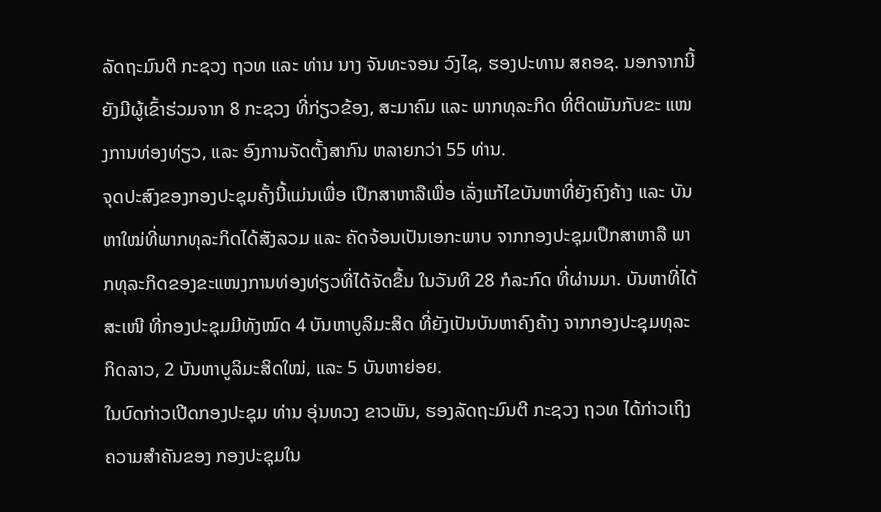ລັດຖະມົນຕີ ກະຊວງ ຖວທ ແລະ ທ່ານ ນາງ ຈັນທະຈອນ ວົງໄຊ, ຮອງປະທານ ສຄອຊ. ນອກຈາກນີ້ ຍັງມີຜູ້ເຂົ້າຮ່ວມຈາກ 8 ກະຊວງ ທີ່ກ່ຽວຂ້ອງ, ສະມາຄົມ ແລະ ພາກທຸລະກິດ ທີ່ຕິດພັນກັບຂະ ແໜງການທ່ອງທ່ຽວ, ແລະ ອົງການຈັດຕັ້ງສາກົນ ຫລາຍກວ່າ 55 ທ່ານ.
ຈຸດປະສົງຂອງກອງປະຊຸມຄັ້ງນີ້ແມ່ນເພື່ອ ເປຶກສາຫາລືເພື່ອ ເລັ່ງແກ້ໄຂບັນຫາທີ່ຍັງຄົງຄ້າງ ແລະ ບັນຫາໃໝ່ທີ່ພາກທຸລະກິດໄດ້ສັງລວມ ແລະ ຄັດຈ້ອນເປັນເອກະພາບ ຈາກກອງປະຊຸມເປຶກສາຫາລື ພາກທຸລະກິດຂອງຂະແໜງການທ່ອງທ່ຽວທີ່ໄດ້ຈັດຂື້ນ ໃນວັນທີ 28 ກໍລະກົດ ທີ່ຜ່ານມາ. ບັນຫາທີ່ໄດ້ສະເໜີ ທີ່ກອງປະຊຸມມີທັງໝົດ 4 ບັນຫາບູລິມະສິດ ທີ່ຍັງເປັນບັນຫາຄົງຄ້າງ ຈາກກອງປະຊຸມທຸລະກິດລາວ, 2 ບັນຫາບູລິມະສິດໃໝ່, ແລະ 5 ບັນຫາຍ່ອຍ.
ໃນບົດກ່າວເປີດກອງປະຊຸມ ທ່ານ ອຸ່ນທວງ ຂາວພັນ, ຮອງລັດຖະມົນຕີ ກະຊວງ ຖວທ ໄດ້ກ່າວເຖິງຄວາມສໍາຄັນຂອງ ກອງປະຊຸມໃນ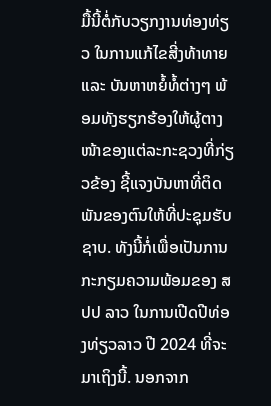ມື້ນີ້ຕໍ່ກັບວຽກງານທ່ອງທ່ຽວ ໃນການແກ້ໄຂສີ່ງທ້າທາຍ ແລະ ບັນຫາຫຍໍ້ທໍ້ຕ່າງໆ ພ້ອມທັງຮຽກຮ້ອງໃຫ້ຜູ້ຕາງໜ້າຂອງແຕ່ລະກະຊວງທີ່ກ່ຽວຂ້ອງ ຊີ້ແຈງບັນຫາທີ່ຕິດພັນຂອງຕົນໃຫ້ທີ່ປະຊຸມຮັບຊາບ. ທັງນີ້ກໍ່ເພື່ອເປັນການກະກຽມຄວາມພ້ອມຂອງ ສປປ ລາວ ໃນການເປີດປີທ່ອງທ່ຽວລາວ ປີ 2024 ທີ່ຈະມາເຖິງນີ້. ນອກຈາກ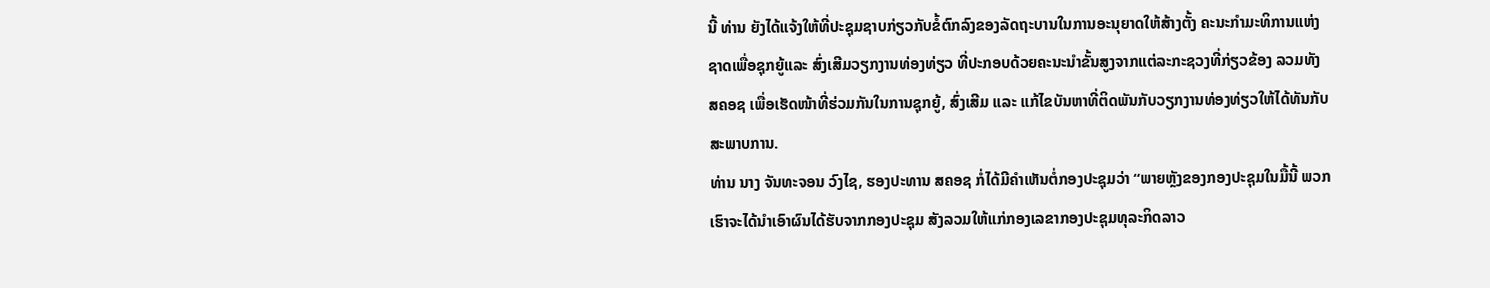ນີ້ ທ່ານ ຍັງໄດ້ແຈ້ງໃຫ້ທີ່ປະຊຸມຊາບກ່ຽວກັບຂໍ້ຕົກລົງຂອງລັດຖະບານໃນການອະນຸຍາດໃຫ້ສ້າງຕັ້ງ ຄະນະກໍາມະທິການແຫ່ງຊາດເພື່ອຊຸກຍູ້ແລະ ສົ່ງເສີມວຽກງານທ່ອງທ່ຽວ ທີ່ປະກອບດ້ວຍຄະນະນໍາຂັ້ນສູງຈາກແຕ່ລະກະຊວງທີ່ກ່ຽວຂ້ອງ ລວມທັງ ສຄອຊ ເພື່ອເຮັດໜ້າທີ່ຮ່ວມກັນໃນການຊຸກຍູ້, ສົ່ງເສີມ ແລະ ແກ້ໄຂບັນຫາທີ່ຕິດພັນກັບວຽກງານທ່ອງທ່ຽວໃຫ້ໄດ້ທັນກັບສະພາບການ.
ທ່ານ ນາງ ຈັນທະຈອນ ວົງໄຊ, ຮອງປະທານ ສຄອຊ ກໍ່ໄດ້ມີຄໍາເຫັນຕໍ່ກອງປະຊຸມວ່າ “ພາຍຫຼັງຂອງກອງປະຊຸມໃນມື້ນີ້ ພວກເຮົາຈະໄດ້ນໍາເອົາຜົນໄດ້ຮັບຈາກກອງປະຊຸມ ສັງລວມໃຫ້ແກ່ກອງເລຂາກອງປະຊຸມທຸລະກິດລາວ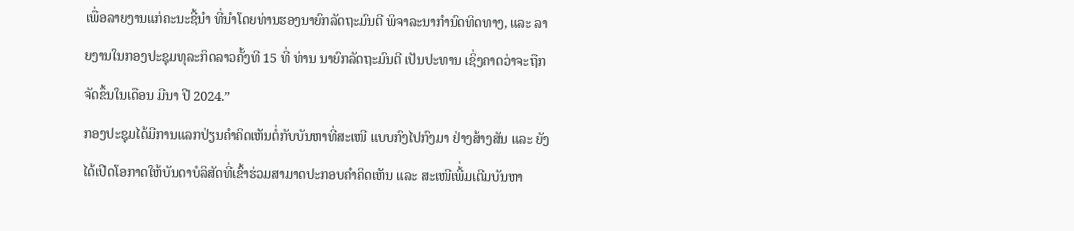ເພື່ອລາຍງານແກ່ຄະນະຊີ້ນໍາ ທີ່ນໍາໂດຍທ່ານຮອງນາຍົກລັດຖະມົນຕີ ພິຈາລະນາກໍານົດທິດທາງ, ແລະ ລາຍງານໃນກອງປະຊຸມທຸລະກິດລາວຄັ້ງທີ 15 ທີ່ ທ່ານ ນາຍົກລັດຖະມົນຕີ ເປັນປະທານ ເຊິ່ງຄາດວ່າຈະຖືກຈັດຂຶ້ນໃນເດືອນ ມີນາ ປີ 2024.”
ກອງປະຊຸມໄດ້ມີການແລກປ່ຽນຄໍາຄິດເຫັນຕໍ່ກັບບັນຫາທີ່ສະເໜີ ແບບກົງໄປກົງມາ ຢ່າງສ້າງສັນ ແລະ ຍັງໄດ້ເປີດໂອກາດໃຫ້ບັນດາບໍລິສັດທີ່ເຂົ້າຮ່ວມສາມາດປະກອບຄໍາຄິດເຫັນ ແລະ ສະເໜີເພີ້່ມເຕີມບັນຫາ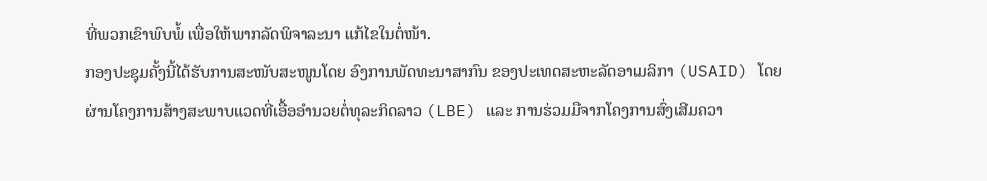ທີ່ພວກເຂົາພົບພໍ້ ເພື່ອໃຫ້ພາກລັດພິຈາລະນາ ແກ້ໄຂໃນຕໍ່ໜ້າ.
ກອງປະຊຸມຄັ້ງນີ້ໄດ້ຮັບການສະໜັບສະໜູນໂດຍ ອົງການພັດທະນາສາກົນ ຂອງປະເທດສະຫະລັດອາເມລິກາ (USAID) ໂດຍຜ່ານໂຄງການສ້າງສະພາບແວດທີ່ເອື້ອອໍານວຍຕໍ່ທຸລະກິດລາວ (LBE) ແລະ ການຮ່ວມມືຈາກໂຄງການສົ່ງເສີມຄວາ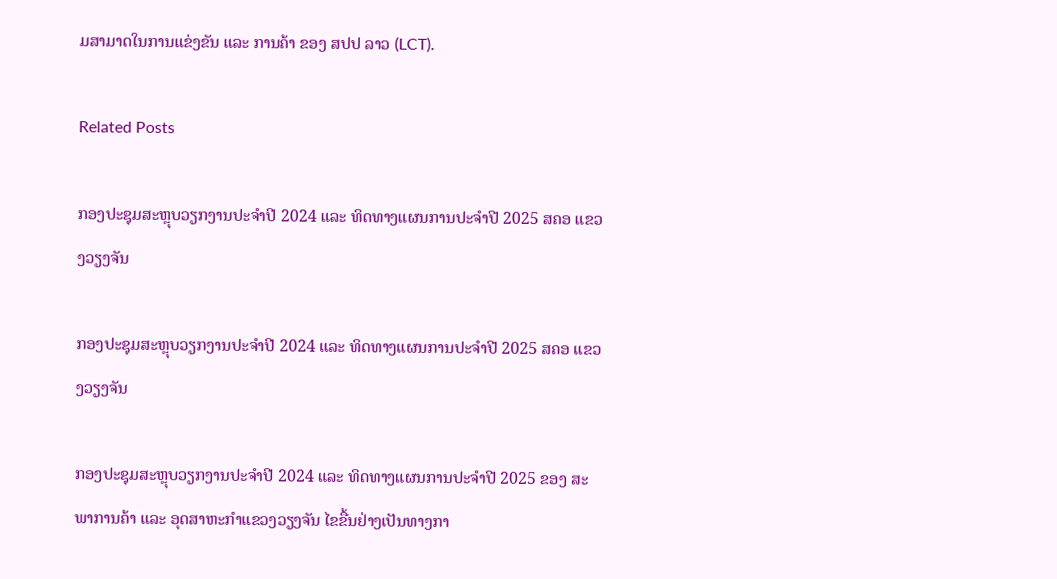ມສາມາດໃນການແຂ່ງຂັນ ແລະ ການຄ້າ ຂອງ ສປປ ລາວ (LCT).

Related Posts

ກອງປະຊຸມສະຫຼຸບວຽກງານປະຈຳປີ 2024 ແລະ ທິດທາງແຜນການປະຈຳປີ 2025 ສຄອ ແຂວງວຽງຈັນ

ກອງປະຊຸມສະຫຼຸບວຽກງານປະຈຳປີ 2024 ແລະ ທິດທາງແຜນການປະຈຳປີ 2025 ສຄອ ແຂວງວຽງຈັນ

ກອງປະຊຸມສະຫຼຸບວຽກງານປະຈຳປີ 2024 ແລະ ທິດທາງແຜນການປະຈຳປີ 2025 ຂອງ ສະພາການຄ້າ ແລະ ອຸດສາຫະກຳແຂວງວຽງຈັນ ໄຂຂື້ນຢ່າງເປັນທາງກາ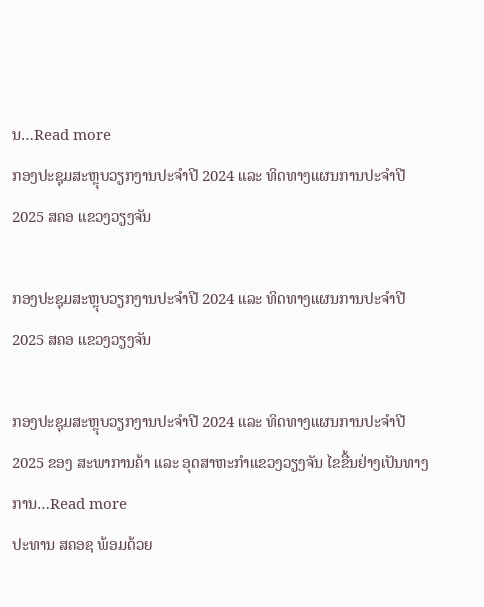ນ…Read more
ກອງປະຊຸມສະຫຼຸບວຽກງານປະຈຳປີ 2024 ແລະ ທິດທາງແຜນການປະຈຳປີ 2025 ສຄອ ແຂວງວຽງຈັນ

ກອງປະຊຸມສະຫຼຸບວຽກງານປະຈຳປີ 2024 ແລະ ທິດທາງແຜນການປະຈຳປີ 2025 ສຄອ ແຂວງວຽງຈັນ

ກອງປະຊຸມສະຫຼຸບວຽກງານປະຈຳປີ 2024 ແລະ ທິດທາງແຜນການປະຈຳປີ 2025 ຂອງ ສະພາການຄ້າ ແລະ ອຸດສາຫະກຳແຂວງວຽງຈັນ ໄຂຂື້ນຢ່າງເປັນທາງການ…Read more
ປະທານ ສຄອຊ ພ້ອມດ້ວຍ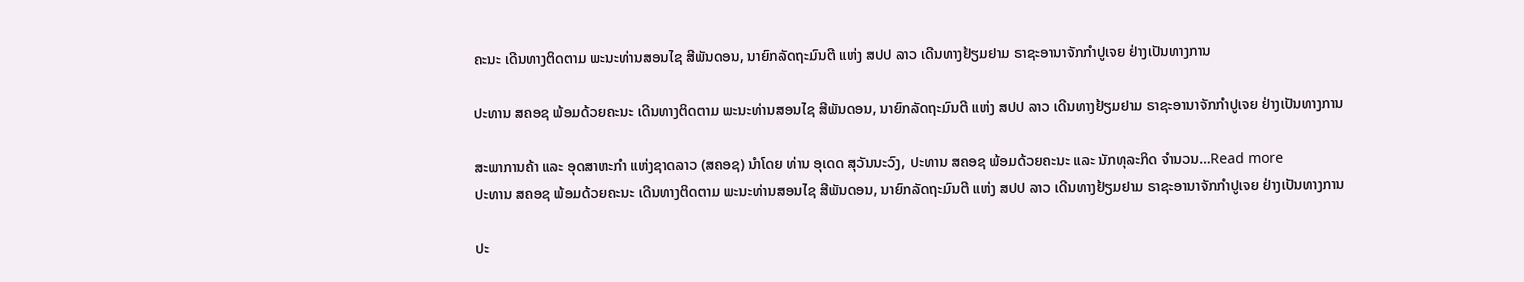ຄະນະ ເດີນທາງຕິດຕາມ ພະນະທ່ານສອນໄຊ ສີພັນດອນ, ນາຍົກລັດຖະມົນຕີ ແຫ່ງ ສປປ ລາວ ເດີນທາງຢ້ຽມຢາມ ຣາຊະອານາຈັກກຳປູເຈຍ ຢ່າງເປັນທາງການ

ປະທານ ສຄອຊ ພ້ອມດ້ວຍຄະນະ ເດີນທາງຕິດຕາມ ພະນະທ່ານສອນໄຊ ສີພັນດອນ, ນາຍົກລັດຖະມົນຕີ ແຫ່ງ ສປປ ລາວ ເດີນທາງຢ້ຽມຢາມ ຣາຊະອານາຈັກກຳປູເຈຍ ຢ່າງເປັນທາງການ

ສະພາການຄ້າ ແລະ ອຸດສາຫະກຳ ແຫ່ງຊາດລາວ (ສຄອຊ) ນຳໂດຍ ທ່ານ ອຸເດດ ສຸວັນນະວົງ, ປະທານ ສຄອຊ ພ້ອມດ້ວຍຄະນະ ແລະ ນັກທຸລະກິດ ຈຳນວນ…Read more
ປະທານ ສຄອຊ ພ້ອມດ້ວຍຄະນະ ເດີນທາງຕິດຕາມ ພະນະທ່ານສອນໄຊ ສີພັນດອນ, ນາຍົກລັດຖະມົນຕີ ແຫ່ງ ສປປ ລາວ ເດີນທາງຢ້ຽມຢາມ ຣາຊະອານາຈັກກຳປູເຈຍ ຢ່າງເປັນທາງການ

ປະ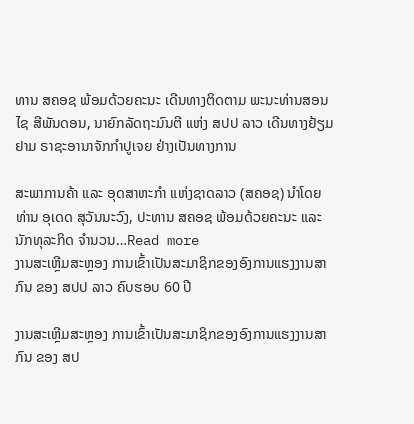ທານ ສຄອຊ ພ້ອມດ້ວຍຄະນະ ເດີນທາງຕິດຕາມ ພະນະທ່ານສອນໄຊ ສີພັນດອນ, ນາຍົກລັດຖະມົນຕີ ແຫ່ງ ສປປ ລາວ ເດີນທາງຢ້ຽມຢາມ ຣາຊະອານາຈັກກຳປູເຈຍ ຢ່າງເປັນທາງການ

ສະພາການຄ້າ ແລະ ອຸດສາຫະກຳ ແຫ່ງຊາດລາວ (ສຄອຊ) ນຳໂດຍ ທ່ານ ອຸເດດ ສຸວັນນະວົງ, ປະທານ ສຄອຊ ພ້ອມດ້ວຍຄະນະ ແລະ ນັກທຸລະກິດ ຈຳນວນ…Read more
ງານສະເຫຼີມສະຫຼອງ ການເຂົ້າເປັນສະມາຊິກຂອງອົງການແຮງງານສາກົນ ຂອງ ສປປ ລາວ ຄົບຮອບ 60 ປີ

ງານສະເຫຼີມສະຫຼອງ ການເຂົ້າເປັນສະມາຊິກຂອງອົງການແຮງງານສາກົນ ຂອງ ສປ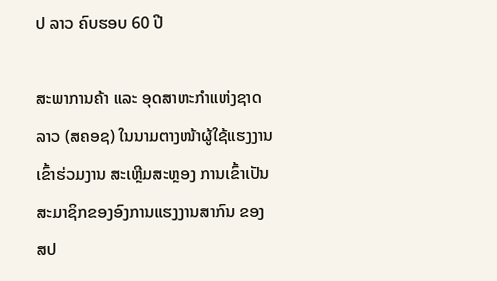ປ ລາວ ຄົບຮອບ 60 ປີ

ສະພາການຄ້າ ແລະ ອຸດສາຫະກຳແຫ່ງຊາດລາວ (ສຄອຊ) ໃນນາມຕາງໜ້າຜູ້ໃຊ້ແຮງງານ ເຂົ້າຮ່ວມງານ ສະເຫຼີມສະຫຼອງ ການເຂົ້າເປັນສະມາຊິກຂອງອົງການແຮງງານສາກົນ ຂອງ ສປ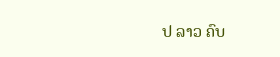ປ ລາວ ຄົບ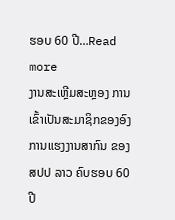ຮອບ 60 ປີ…Read more
ງານສະເຫຼີມສະຫຼອງ ການເຂົ້າເປັນສະມາຊິກຂອງອົງການແຮງງານສາກົນ ຂອງ ສປປ ລາວ ຄົບຮອບ 60 ປີ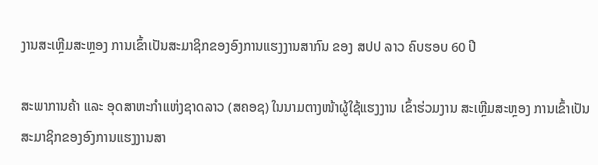ງານສະເຫຼີມສະຫຼອງ ການເຂົ້າເປັນສະມາຊິກຂອງອົງການແຮງງານສາກົນ ຂອງ ສປປ ລາວ ຄົບຮອບ 60 ປີ

ສະພາການຄ້າ ແລະ ອຸດສາຫະກຳແຫ່ງຊາດລາວ (ສຄອຊ) ໃນນາມຕາງໜ້າຜູ້ໃຊ້ແຮງງານ ເຂົ້າຮ່ວມງານ ສະເຫຼີມສະຫຼອງ ການເຂົ້າເປັນສະມາຊິກຂອງອົງການແຮງງານສາ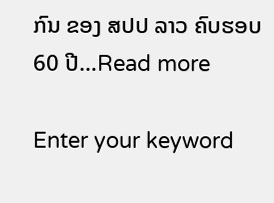ກົນ ຂອງ ສປປ ລາວ ຄົບຮອບ 60 ປີ…Read more

Enter your keyword